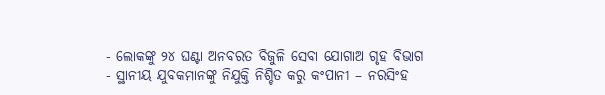- ଲୋକଙ୍କୁ ୨୪ ଘଣ୍ଟା ଅନବରତ ବିଜୁଳି ସେବା ଯୋଗାଅ ଗୃହ ବିଭାଗ
- ସ୍ଥାନୀୟ ଯୁବକମାନଙ୍କୁ ନିଯୁକ୍ତି ନିଶ୍ଚିତ କରୁ କଂପାନୀ – ନରସିଂହ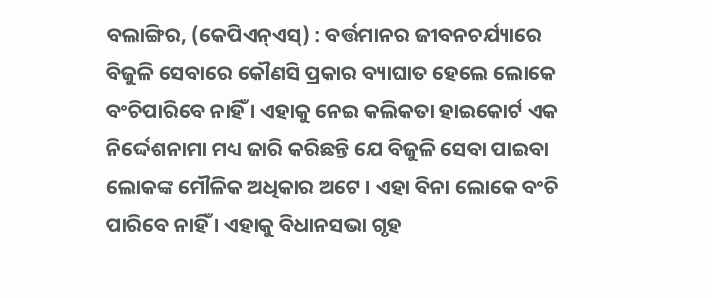ବଲାଙ୍ଗିର, (କେପିଏନ୍ଏସ୍) : ବର୍ତ୍ତମାନର ଜୀବନଚର୍ଯ୍ୟାରେ ବିଜୁଳି ସେବାରେ କୌଣସି ପ୍ରକାର ବ୍ୟାଘାତ ହେଲେ ଲୋକେ ବଂଚିପାରିବେ ନାହିଁ । ଏହାକୁ ନେଇ କଲିକତା ହାଇକୋର୍ଟ ଏକ ନିର୍ଦ୍ଦେଶନାମା ମଧ୍ୟ ଜାରି କରିଛନ୍ତି ଯେ ବିଜୁଳି ସେବା ପାଇବା ଲୋକଙ୍କ ମୌଳିକ ଅଧିକାର ଅଟେ । ଏହା ବିନା ଲୋକେ ବଂଚି ପାରିବେ ନାହିଁ । ଏହାକୁ ବିଧାନସଭା ଗୃହ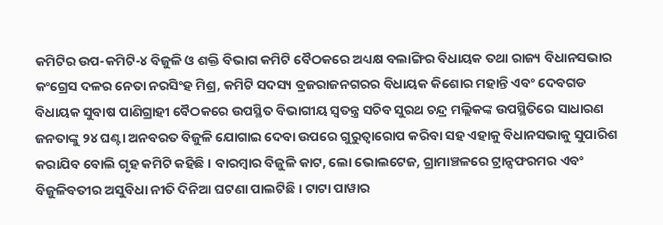କମିଟିର ଉପ-କମିଟି-୪ ବିଜୁଳି ଓ ଶକ୍ତି ବିଭାଗ କମିଟି ବୈଠକରେ ଅଧ୍ୟକ୍ଷ ବଲାଙ୍ଗିର ବିଧାୟକ ତଥା ରାଜ୍ୟ ବିଧାନସଭାର କଂଗ୍ରେସ ଦଳର ନେତା ନରସିଂହ ମିଶ୍ର, କମିଟି ସଦସ୍ୟ ବ୍ରଜରାଜନଗରର ବିଧାୟକ କିଶୋର ମହାନ୍ତି ଏବଂ ଦେବଗଡ ବିଧାୟକ ସୁବାଷ ପାଣିଗ୍ରାହୀ ବୈଠକରେ ଉପସ୍ଥିତ ବିଭାଗୀୟ ସ୍ୱତନ୍ତ୍ର ସଚିବ ସୁରଥ ଚନ୍ଦ୍ର ମଲ୍ଲିକଙ୍କ ଉପସ୍ଥିତିରେ ସାଧାରଣ ଜନତାଙ୍କୁ ୨୪ ଘଣ୍ଟା ଅନବରତ ବିଜୁଳି ଯୋଗାଇ ଦେବା ଉପରେ ଗୁରୁତ୍ୱାରୋପ କରିବା ସହ ଏହାକୁ ବିଧାନସଭାକୁ ସୁପାରିଶ କରାଯିବ ବୋଲି ଗୃହ କମିଟି କହିଛି । ବାରମ୍ବାର ବିଜୁଳି କାଟ, ଲୋ ଭୋଲଟେଜ, ଗ୍ରାମାଞ୍ଚଳରେ ଟ୍ରାନ୍ସଫରମର ଏବଂ ବିଜୁଳିବତୀର ଅସୁବିଧା ନୀତି ଦିନିଆ ଘଟଣା ପାଲଟିଛି । ଟାଟା ପାୱାର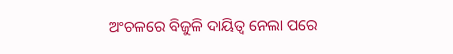ଅଂଚଳରେ ବିଜୁଳି ଦାୟିତ୍ୱ ନେଲା ପରେ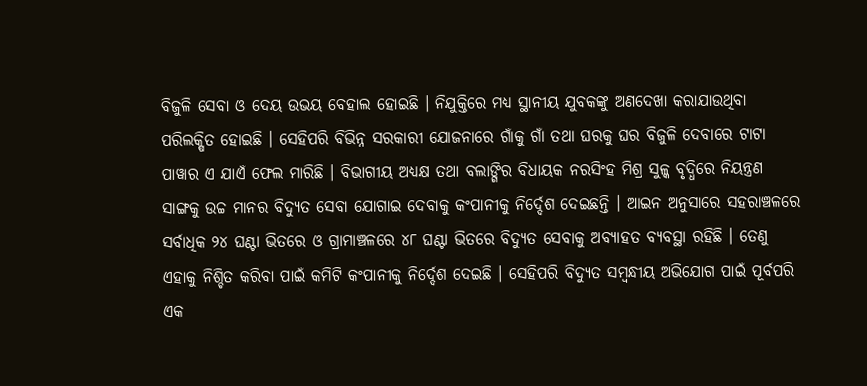ବିଜୁଳି ସେବା ଓ ଦେୟ ଉଭୟ ବେହାଲ ହୋଇଛି । ନିଯୁକ୍ତିରେ ମଧ୍ୟ ସ୍ଥାନୀୟ ଯୁବକଙ୍କୁ ଅଣଦେଖା କରାଯାଉଥିବା ପରିଲକ୍ଷିତ ହୋଇଛି । ସେହିପରି ବିଭିନ୍ନ ସରକାରୀ ଯୋଜନାରେ ଗାଁକୁ ଗାଁ ତଥା ଘରକୁ ଘର ବିଜୁଳି ଦେବାରେ ଟାଟା ପାୱାର ଏ ଯାଏଁ ଫେଲ ମାରିଛି । ବିଭାଗୀୟ ଅଧ୍ୟକ୍ଷ ତଥା ବଲାଙ୍ଗିର ବିଧାୟକ ନରସିଂହ ମିଶ୍ର ସୁଳ୍କ ବୃଦ୍ଧିରେ ନିୟନ୍ତ୍ରଣ ସାଙ୍ଗକୁ ଉଚ୍ଚ ମାନର ବିଦ୍ୟୁତ ସେବା ଯୋଗାଇ ଦେବାକୁ କଂପାନୀକୁ ନିର୍ଦ୍ଦେଶ ଦେଇଛନ୍ତି । ଆଇନ ଅନୁସାରେ ସହରାଞ୍ଚଳରେ ସର୍ବାଧିକ ୨୪ ଘଣ୍ଟା ଭିତରେ ଓ ଗ୍ରାମାଞ୍ଚଳରେ ୪୮ ଘଣ୍ଟା ଭିତରେ ବିଦ୍ୟୁତ ସେବାକୁ ଅବ୍ୟାହତ ବ୍ୟବସ୍ଥା ରହିଛି । ତେଣୁ ଏହାକୁ ନିଶ୍ଚିତ କରିବା ପାଇଁ କମିଟି କଂପାନୀକୁ ନିର୍ଦ୍ଦେଶ ଦେଇଛି । ସେହିପରି ବିଦ୍ୟୁତ ସମ୍ବନ୍ଧୀୟ ଅଭିଯୋଗ ପାଇଁ ପୂର୍ବପରି ଏକ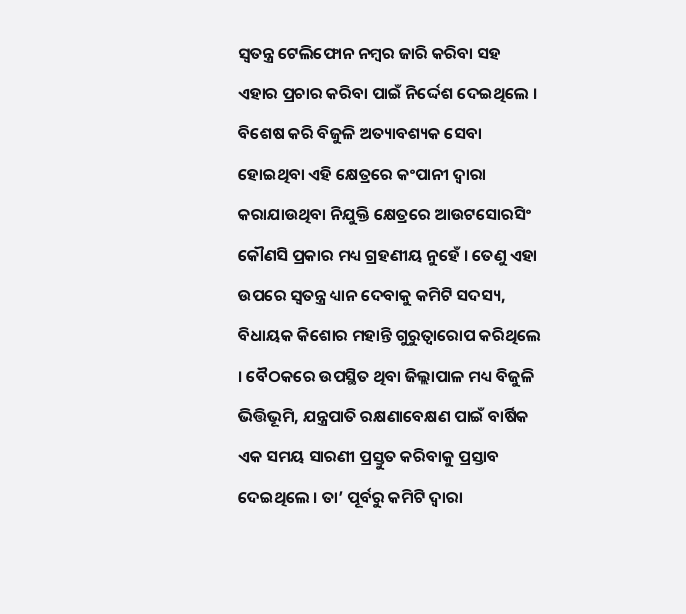ସ୍ୱତନ୍ତ୍ର ଟେଲିଫୋନ ନମ୍ବର ଜାରି କରିବା ସହ ଏହାର ପ୍ରଚାର କରିବା ପାଇଁ ନିର୍ଦ୍ଦେଶ ଦେଇଥିଲେ । ବିଶେଷ କରି ବିଜୁଳି ଅତ୍ୟାବଶ୍ୟକ ସେବା ହୋଇଥିବା ଏହି କ୍ଷେତ୍ରରେ କଂପାନୀ ଦ୍ୱାରା କରାଯାଉଥିବା ନିଯୁକ୍ତି କ୍ଷେତ୍ରରେ ଆଉଟସୋରସିଂ କୌଣସି ପ୍ରକାର ମଧ୍ୟ ଗ୍ରହଣୀୟ ନୁହେଁ । ତେଣୁ ଏହା ଉପରେ ସ୍ୱତନ୍ତ୍ର ଧ୍ୟାନ ଦେବାକୁ କମିଟି ସଦସ୍ୟ, ବିଧାୟକ କିଶୋର ମହାନ୍ତି ଗୁରୁତ୍ୱାରୋପ କରିଥିଲେ । ବୈଠକରେ ଉପସ୍ଥିତ ଥିବା ଜିଲ୍ଲାପାଳ ମଧ୍ୟ ବିଜୁଳି ଭିତ୍ତିଭୂମି, ଯନ୍ତ୍ରପାତି ରକ୍ଷଣାବେକ୍ଷଣ ପାଇଁ ବାର୍ଷିକ ଏକ ସମୟ ସାରଣୀ ପ୍ରସ୍ତୁତ କରିବାକୁ ପ୍ରସ୍ତାବ ଦେଇଥିଲେ । ତା’ ପୂର୍ବରୁ କମିଟି ଦ୍ୱାରା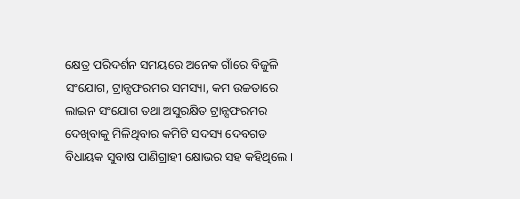କ୍ଷେତ୍ର ପରିଦର୍ଶନ ସମୟରେ ଅନେକ ଗାଁରେ ବିଜୁଳି ସଂଯୋଗ, ଟ୍ରାନ୍ସଫରମର ସମସ୍ୟା, କମ ଉଚ୍ଚତାରେ ଲାଇନ ସଂଯୋଗ ତଥା ଅସୁରକ୍ଷିତ ଟ୍ରାନ୍ସଫରମର ଦେଖିବାକୁ ମିଳିଥିବାର କମିଟି ସଦସ୍ୟ ଦେବଗଡ ବିଧାୟକ ସୁବାଷ ପାଣିଗ୍ରାହୀ କ୍ଷୋଭର ସହ କହିଥିଲେ ।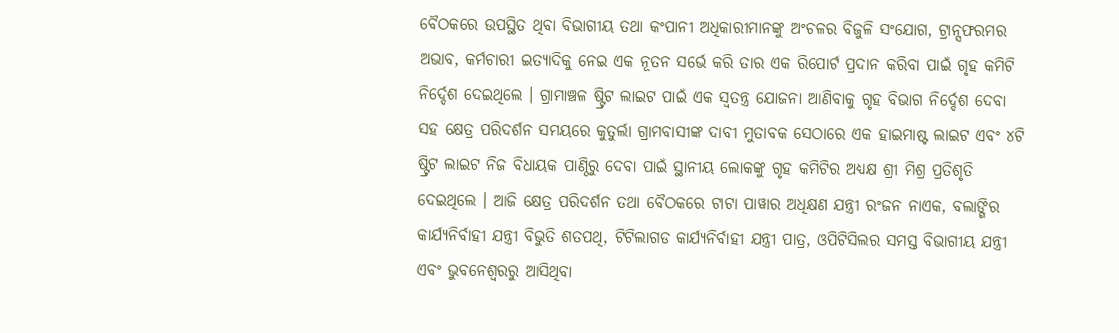ବୈଠକରେ ଉପସ୍ଥିତ ଥିବା ବିଭାଗୀୟ ତଥା କଂପାନୀ ଅଧିକାରୀମାନଙ୍କୁ ଅଂଚଳର ବିଜୁଳି ସଂଯୋଗ, ଟ୍ରାନ୍ସଫରମର ଅଭାବ, କର୍ମଚାରୀ ଇତ୍ୟାଦିକୁ ନେଇ ଏକ ନୂତନ ସର୍ଭେ କରି ତାର ଏକ ରିପୋର୍ଟ ପ୍ରଦାନ କରିବା ପାଇଁ ଗୃହ କମିଟି ନିର୍ଦ୍ଦେଶ ଦେଇଥିଲେ । ଗ୍ରାମାଞ୍ଚଳ ଷ୍ଟ୍ରିଟ ଲାଇଟ ପାଇଁ ଏକ ସ୍ୱତନ୍ତ୍ର ଯୋଜନା ଆଣିବାକୁ ଗୃହ ବିଭାଗ ନିର୍ଦ୍ଦେଶ ଦେବା ସହ କ୍ଷେତ୍ର ପରିଦର୍ଶନ ସମୟରେ କୁତୁର୍ଲା ଗ୍ରାମବାସୀଙ୍କ ଦାବୀ ମୁତାବକ ସେଠାରେ ଏକ ହାଇମାଷ୍ଟ ଲାଇଟ ଏବଂ ୪ଟି ଷ୍ଟ୍ରିଟ ଲାଇଟ ନିଜ ବିଧାୟକ ପାଣ୍ଠିରୁ ଦେବା ପାଇଁ ସ୍ଥାନୀୟ ଲୋକଙ୍କୁ ଗୃହ କମିଟିର ଅଧ୍ୟକ୍ଷ ଶ୍ରୀ ମିଶ୍ର ପ୍ରତିଶୃତି ଦେଇଥିଲେ । ଆଜି କ୍ଷେତ୍ର ପରିଦର୍ଶନ ତଥା ବୈଠକରେ ଟାଟା ପାୱାର ଅଧିକ୍ଷଣ ଯନ୍ତ୍ରୀ ରଂଜନ ନାଏକ, ବଲାଙ୍ଗିର କାର୍ଯ୍ୟନିର୍ବାହୀ ଯନ୍ତ୍ରୀ ବିଭୁତି ଶତପଥି, ଟିଟିଲାଗଡ କାର୍ଯ୍ୟନିର୍ବାହୀ ଯନ୍ତ୍ରୀ ପାତ୍ର, ଓପିଟିସିଲର ସମସ୍ତ ବିଭାଗୀୟ ଯନ୍ତ୍ରୀ ଏବଂ ଭୁବନେଶ୍ୱରରୁ ଆସିଥିବା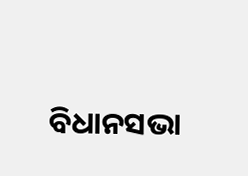ବିଧାନସଭା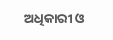ଅଧିକାରୀ ଓ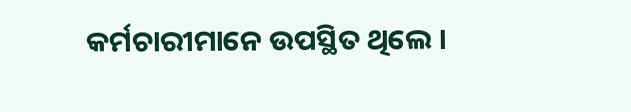କର୍ମଚାରୀମାନେ ଉପସ୍ଥିତ ଥିଲେ ।